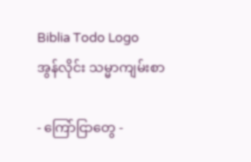Biblia Todo Logo
အွန်လိုင်း သမ္မာကျမ်းစာ

- ကြော်ငြာတွေ -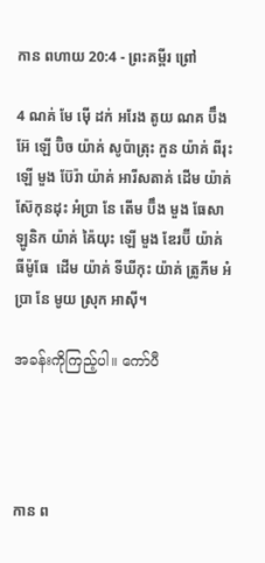កាន ពហាយ 20:4 - ព្រះគម្ពីរ ព្រៅ

4 ណគ់ មែ ម៉ើ ដក់ អរែង តូយ ណគ ប៊ឹង អ៊ែ ឡើ ប៊ិច យ៉ាគ់ សូប៉ាត្រុះ កួន យ៉ាគ់ ពីរុះ ឡើ មួង ប៊ែរ៉ា យ៉ាគ់ អារីសតាគ់ ដើម យ៉ាគ់ ស៊ែកុនដុះ អំប្រា នែ តើម ប៊ឹង មួង ធែសាឡូនិក យ៉ាគ់ ឝ៉ៃយុះ ឡើ មួង ឌែរប៊ី យ៉ាគ់ ធីម៉ូធែ  ដើម យ៉ាគ់ ទីឃីកុះ យ៉ាគ់ ត្រូភីម អំប្រា នែ មូយ ស្រុក អាស៊ី។

အခန်းကိုကြည့်ပါ။ ကော်ပီ




កាន ព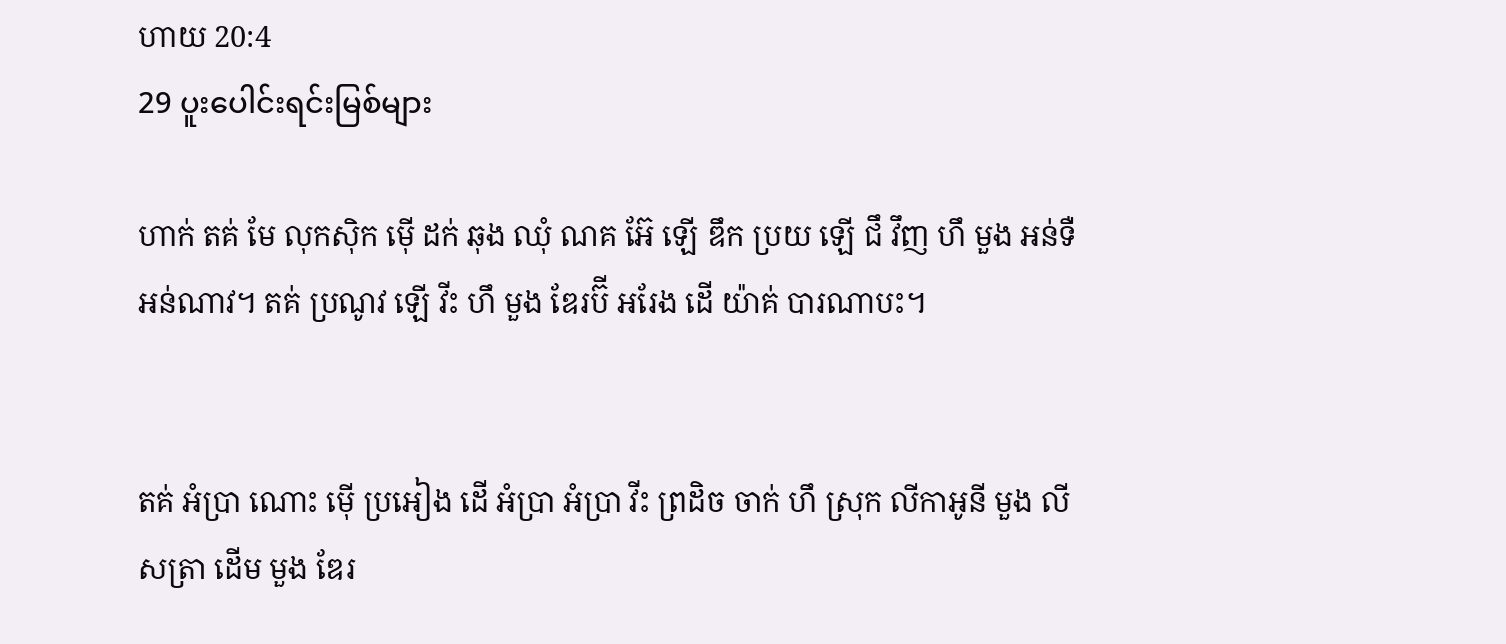ហាយ 20:4
29 ပူးပေါင်းရင်းမြစ်များ

ហាក់ តគ់ មែ លុកស៊ិក ម៉ើ ដក់ ឆុង ឈុំ ណគ អ៊ែ ឡើ ឌឹក ប្រយ ឡើ ជឹ វឹញ ហឹ មួង អន់ទឺ អន់ណាវ។ តគ់ ប្រណូវ ឡើ វីះ ហឹ មួង ឌែរប៊ី អរែង ដើ យ៉ាគ់ បារណាបះ។


តគ់ អំប្រា ណោះ ម៉ើ ប្រអៀង ដើ អំប្រា អំប្រា វីះ ព្រដិច ចាក់ ហឹ ស្រុក លីកាអូនី មួង លីសត្រា ដើម មួង ឌែរ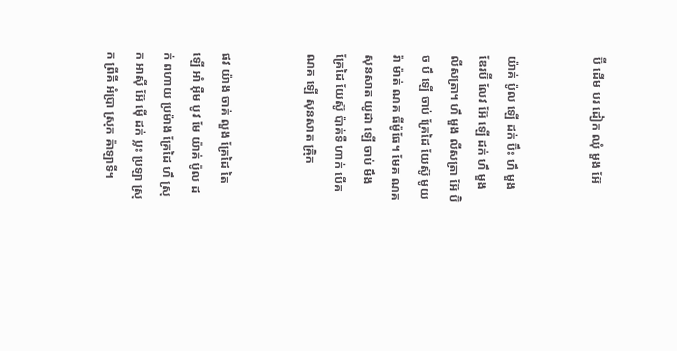ប៊ី ដើម បរ ដៀក ឈុំ មួង អ៊ែ


យ៉ាគ់ ប៉ូល ឡើ ដក់ ប៊ឹះ ហឹ មួង ឌែរប៊ី លែវ អ៊ែ ឡើ ដក់ ហឹ មួង លីសត្រា។ ហឹ មួង លីសត្រា អ៊ែ ប៊ិច បឹ ឡើ ចាប់ គ្រែដៃ យែស៊ូ មូយ រ៉ា ម៉ាត់ ណគ ធីម៉ូធែ។ មែគ ណគ សុនសាត យូដា ឡើ ចាប់ មឹង គ្រែដៃ យែស៊ូ ប៉ាគ់ទឺ ហាក់ បើគ ណគ ឡើ សុនសាត ឝ៉្រិក


ផវ យ៉ាង ចាគ់ លួង គ្រែដៃ តៃ ឡើ អាំ អ៊ឺម បូវ មែ យ៉ាគ់ ប៉ូល ដក់ ពហាយ ប្រម៉ាង គ្រែដៃ ហឹ ស្រុក អាស៊ី អ៊ែ ម៉ើ ដក់ ប្លះ ប្រឡា ស្រុក ព្រីគី អំប្រា ស្រុក ឝ៉ាឡាទី។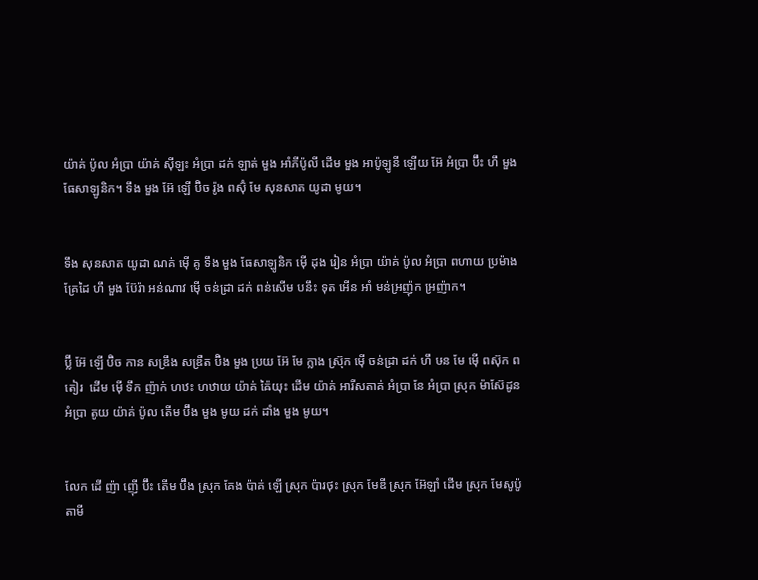យ៉ាគ់ ប៉ូល អំប្រា យ៉ាគ់ ស៊ីឡះ អំប្រា ដក់ ឡាត់ មួង អាំភីប៉ូលី ដើម មួង អាប៉ូឡូនី ឡើយ អ៊ែ អំប្រា ប៊ឹះ ហឹ មួង ធែសាឡូនិក។ ទឹង មួង អ៊ែ ឡើ ប៊ិច រ៉ូង ពស៊ុំ មែ សុនសាត យូដា មូយ។


ទឹង សុនសាត យូដា ណគ់ ម៉ើ គូ ទឹង មួង ធែសាឡូនិក ម៉ើ ដុង រៀន អំប្រា យ៉ាគ់ ប៉ូល អំប្រា ពហាយ ប្រម៉ាង គ្រែដៃ ហឹ មួង ប៊ែរ៉ា អន់ណាវ ម៉ើ ចន់ដ្រា ដក់ ពន់សើម បនឹះ ទុត អើន អាំ មន់អ្រញ៉ុក អ្រញ៉ាក។


ប៊្លី អ៊ែ ឡើ ប៊ិច កាន សឌ្រឹង សឌ្រឺត ប៊ិង មួង ប្រយ អ៊ែ មែ ក្លាង ស្រ៊ុក ម៉ើ ចន់ដ្រា ដក់ ហឹ ឞន មែ ម៉ើ ពស៊ុក ពតៀរ  ដើម ម៉ើ ទឹក ញ៉ាក់ ហឋះ ហឋាយ យ៉ាគ់ ឝ៉ៃយុះ ដើម យ៉ាគ់ អារីសតាគ់ អំប្រា នែ អំប្រា ស្រុក ម៉ាស៊ែដូន អំប្រា តូយ យ៉ាគ់ ប៉ូល តើម ប៊ឹង មួង មូយ ដក់ ដាំង មួង មូយ។


លែក ដើ ញ៉ា ញ៉ើ ប៊ឹះ តើម ប៊ឹង ស្រុក គែង ប៉ាគ់ ឡើ ស្រុក ប៉ារថុះ ស្រុក មែឌី ស្រុក អ៊ែឡាំ ដើម ស្រុក មែសូប៉ូតាមី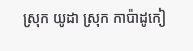ស្រុក យូដា ស្រុក កាប៉ាដូកៀ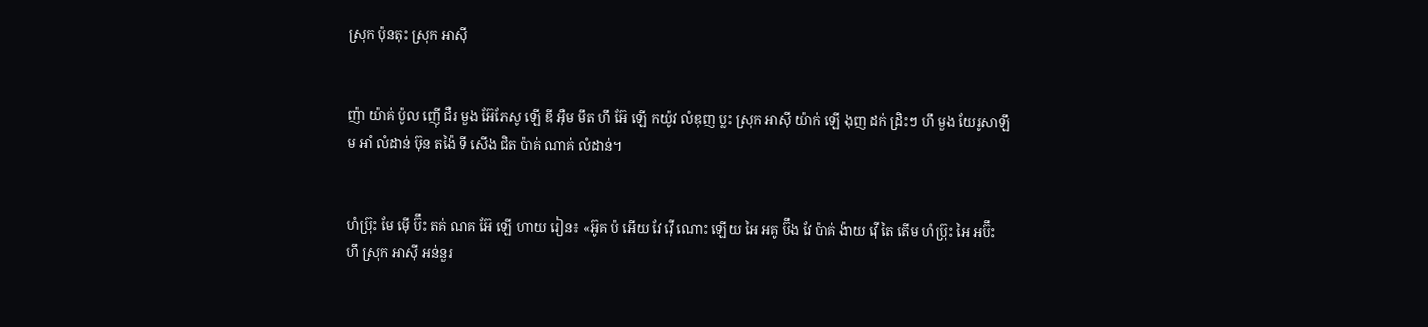ស្រុក ប៉ុនតុះ ស្រុក អាស៊ី


ញ៉ា យ៉ាគ់ ប៉ូល ញ៉ើ ជឺរ មួង អ៊ែភែសូ ឡើ ឌី អ៊ឺម មឹត ហឹ អ៊ែ ឡើ កយ៉ូវ លំឌុញ ប្លះ ស្រុក អាស៊ី យ៉ាក់ ឡើ ងុញ ដក់ ដ្រិះៗ ហឹ មួង យែរូសាឡឹម អាំ លំដាន់ ឞ៊ុន តង៉ៃ ទី សើង ជិត ប៉ាគ់ ណាគ់ លំដាន់។


ហំប៊្រុះ មែ ម៉ើ ប៊ឹះ តគ់ ណគ អ៊ែ ឡើ ហាយ រៀន៖ «អ៊ូគ ប៉ អើយ វែ វ៉ើ ណោះ ឡើយ អៃ អគូ ប៊ឹង វែ ប៉ាគ់ ង៉ាយ វ៉ើ តៃ តើម ហំប៊្រុះ អៃ អប៊ឹះ ហឹ ស្រុក អាស៊ី អន់នួរ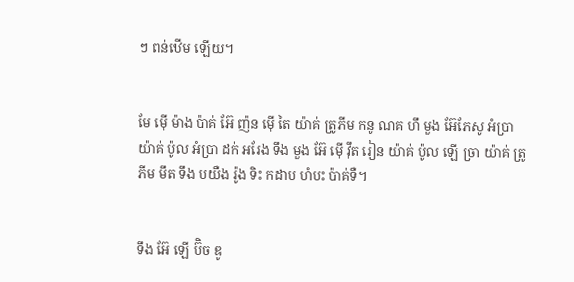ៗ ពន់ឋើម ឡើយ។


មែ ម៉ើ ម៉ាង ប៉ាគ់ អ៊ែ ញ៉ន ម៉ើ តៃ យ៉ាគ់ ត្រូភីម កនូ ណគ ហឹ មួង អ៊ែភែសូ អំប្រា យ៉ាគ់ ប៉ូល អំប្រា ដក់ អរែង ទឹង មួង អ៊ែ ម៉ើ វ៉ឹត រៀន យ៉ាគ់ ប៉ូល ឡើ ច្រា យ៉ាគ់ ត្រូភីម មឹត ទឹង បយឺង រ៉ូង ទិះ កដាប ហំបះ ប៉ាគ់ទឺ។


ទឹង អ៊ែ ឡើ ប៊ិច ឌូ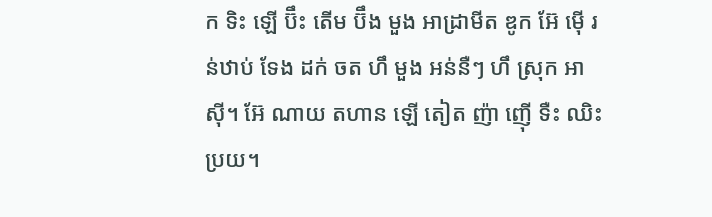ក ទិះ ឡើ ប៊ឹះ តើម ប៊ឹង មួង អាដ្រាមីត ឌូក អ៊ែ ម៉ើ រន់ឋាប់ ទែង ដក់ ចត ហឹ មួង អន់នឺៗ ហឹ ស្រុក អាស៊ី។ អ៊ែ ណាយ តហាន ឡើ តៀត ញ៉ា ញ៉ើ ទឺះ ឈិះ ប្រយ។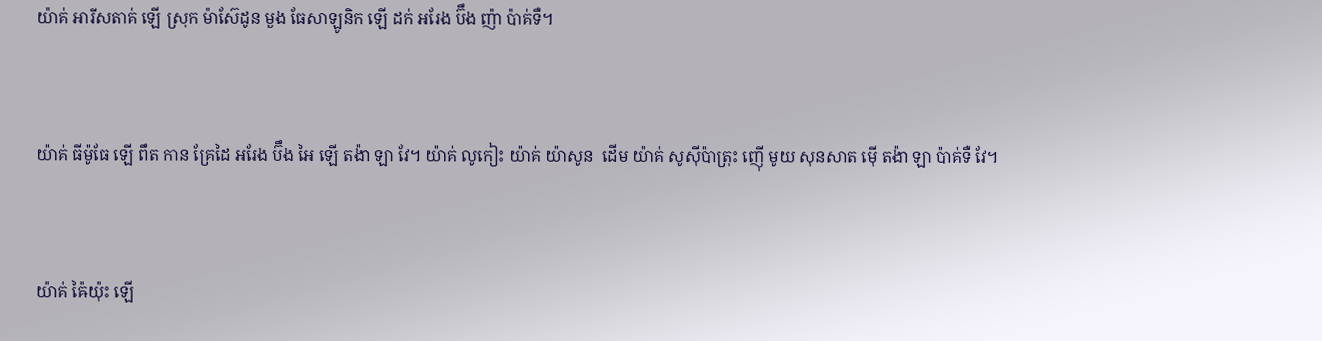យ៉ាគ់ អារីសតាគ់ ឡើ ស្រុក ម៉ាស៊ែដូន មួង ធែសាឡូនិក ឡើ ដក់ អរែង ប៊ឹង ញ៉ា ប៉ាគ់ទឺ។


យ៉ាគ់ ធីម៉ូធែ ឡើ ពឹត កាន គ្រែដៃ អរែង ប៊ឹង អៃ ឡើ តង៉ា ឡា វែ។ យ៉ាគ់ លូកៀះ យ៉ាគ់ យ៉ាសូន  ដើម យ៉ាគ់ សូស៊ីប៉ាត្រុះ ញ៉ើ មូយ សុនសាត ម៉ើ តង៉ា ឡា ប៉ាគ់ទឺ វែ។


យ៉ាគ់ ឝ៉ៃយ៉ុះ ឡើ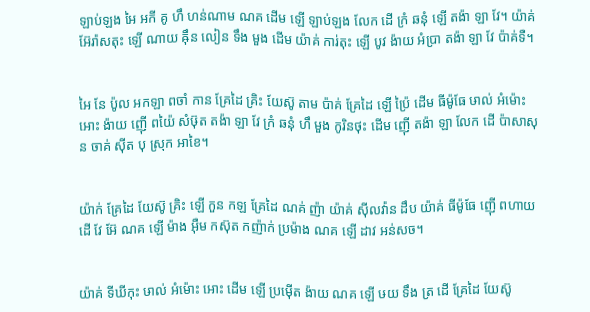ឡាប់ឡង អៃ អកី គូ ហឹ ហន់ណាម ណគ ដើម ឡើ ឡាប់ឡង លែក ដើ ក្រំ ឆនុំ ឡើ តង៉ា ឡា វែ។ យ៉ាគ់ អ៊ែរ៉ាសតុះ ឡើ ណាយ ឝ៉ឹន លៀន ទឹង មួង ដើម យ៉ាគ់ ការ់តុះ ឡើ បូវ ង៉ាយ អំប្រា តង៉ា ឡា វែ ប៉ាគ់ទឺ។


អៃ នែ ប៉ូល អកឡា ពចាំ កាន គ្រែដៃ គ្រិះ យែស៊ូ តាម ប៉ាគ់ គ្រែដៃ ឡើ ប៉្រៃ ដើម ធីម៉ូធែ ឞាល់ អំម៉ោះ អោះ ង៉ាយ ញ៉ើ ពយ៉ៃ សំឞ៊ុត តង៉ា ឡា វែ ក្រំ ឆនុំ ហឹ មួង កូរិនថុះ ដើម ញ៉ើ តង៉ា ឡា លែក ដើ ប៉ាសាសុន ចាគ់ ស៊ីត បុ ស្រុក អាខៃ។


យ៉ាក់ គ្រែដៃ យែស៊ូ គ្រិះ ឡើ កួន កឡ គ្រែដៃ ណគ់ ញ៉ា យ៉ាគ់ ស៊ីលវ៉ាន ដឹប យ៉ាគ់ ធីម៉ូធែ ញ៉ើ ពហាយ ដើ វែ អ៊ែ ណគ ឡើ ម៉ាង អ៊ឺម កស៊ុត កញ៉ាក់ ប្រម៉ាង ណគ ឡើ ដាវ អន់សច។


យ៉ាគ់ ទីឃីកុះ ឞាល់ អំម៉ោះ អោះ ដើម ឡើ ប្រម៉ើត ង៉ាយ ណគ ឡើ ឞយ ទឹង ត្រ ដើ គ្រែដៃ យែស៊ូ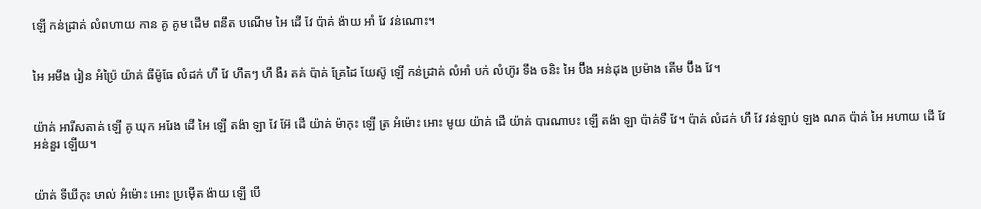ឡើ កន់ដ្រាគ់ លំពហាយ កាន គូ គូម ដើម ពនឹត បណើម អៃ ដើ វែ ប៉ាគ់ ង៉ាយ អាំ វែ វន់ណោះ។


អៃ អមឹង រៀន អំប៉្រៃ យ៉ាគ់ ធីម៉ូធែ លំដក់ ហឹ វែ ហឹតៗ ហឹ ងឺរ តគ់ ប៉ាគ់ គ្រែដៃ យែស៊ូ ឡើ កន់ដ្រាគ់ លំអាំ បក់ លំហ៊ូរ ទឹង ចនិះ អៃ ប៊ឹង អន់ដុង ប្រម៉ាង តើម ប៊ឹង វែ។


យ៉ាគ់ អារីសតាគ់ ឡើ គូ ឃុក អរែង ដើ អៃ ឡើ តង៉ា ឡា វែ អ៊ែ ដើ យ៉ាគ់ ម៉ាកុះ ឡើ ត្រ អំម៉ោះ អោះ មូយ យ៉ាគ់ ដើ យ៉ាគ់ បារណាបះ ឡើ តង៉ា ឡា ប៉ាគ់ទឺ វែ។ ប៉ាគ់ លំដក់ ហឹ វែ វន់ឡាប់ ឡង ណគ ប៉ាគ់ អៃ អហាយ ដើ វែ អន់នួរ ឡើយ។


យ៉ាគ់ ទីឃីកុះ ឞាល់ អំម៉ោះ អោះ ប្រម៉ើត ង៉ាយ ឡើ បើ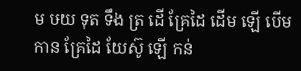ម ឞយ ទុត ទឹង ត្រ ដើ គ្រែដៃ ដើម ឡើ បើម កាន គ្រែដៃ យែស៊ូ ឡើ កន់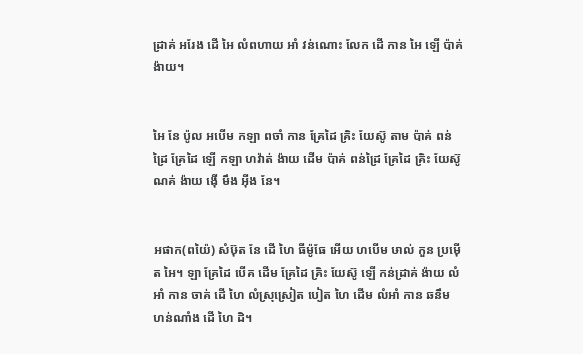ដ្រាគ់ អរែង ដើ អៃ លំពហាយ អាំ វន់ណោះ លែក ដើ កាន អៃ ឡើ ប៉ាគ់ ង៉ាយ។


អៃ នែ ប៉ូល អបើម កឡា ពចាំ កាន គ្រែដៃ គ្រិះ យែស៊ូ តាម ប៉ាគ់ ពន់ដ្រៃ គ្រែដៃ ឡើ កឡា ហវ៉ាត់ ង៉ាយ ដើម ប៉ាគ់ ពន់ដ្រៃ គ្រែដៃ គ្រិះ យែស៊ូ ណគ់ ង៉ាយ ង៉ើ មឹង អ៊ីង នែ។


អផាក(ពយ៉ៃ) សំឞ៊ុត នែ ដើ ហៃ ធីម៉ូធែ អើយ ហបើម ឞាល់ កួន ប្រម៉ើត អៃ។ ឡា គ្រែដៃ បើគ ដើម គ្រែដៃ គ្រិះ យែស៊ូ ឡើ កន់ដ្រាគ់ ង៉ាយ លំអាំ កាន ចាគ់ ដើ ហៃ លំស្រុស្រៀត បៀត ហៃ ដើម លំអាំ កាន ឆនឹម ហន់ណាំង ដើ ហៃ ដិ។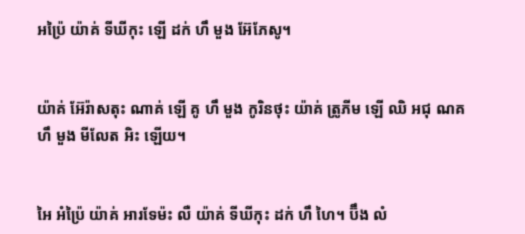អប្រ៉ៃ យ៉ាគ់ ទីឃីកុះ ឡើ ដក់ ហឹ មួង អ៊ែភែសូ។


យ៉ាគ់ អ៊ែរ៉ាសតុះ ណាគ់ ឡើ គូ ហឹ មួង កូរិនថុះ យ៉ាគ់ ត្រូភីម ឡើ ឈិ អជុ ណគ ហឹ មួង មីលែត អិះ ឡើយ។


អៃ អំប៉្រៃ យ៉ាគ់ អារទែម៉ះ លឺ យ៉ាគ់ ទីឃីកុះ ដក់ ហឹ ហៃ។ ប៊ឹង លំ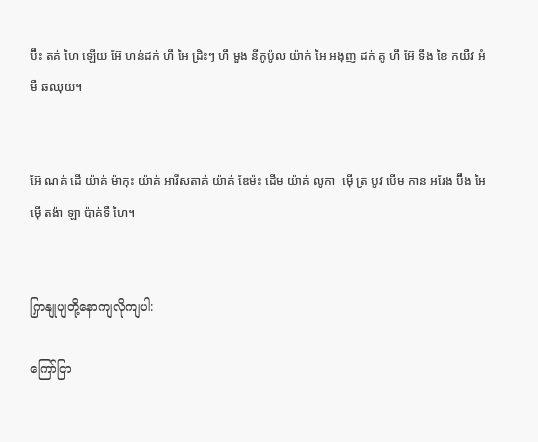ប៊ឹះ តគ់ ហៃ ឡើយ អ៊ែ ហន់ដក់ ហឹ អៃ ដ្រិះៗ ហឹ មួង នីកូប៉ូល យ៉ាក់ អៃ អងុញ ដក់ គូ ហឹ អ៊ែ ទឹង ខៃ កយឺវ អំមឺ ឆឈុយ។


អ៊ែ ណគ់ ដើ យ៉ាគ់ ម៉ាកុះ យ៉ាគ់ អារីសតាគ់ យ៉ាគ់ ឌែម៉ះ ដើម យ៉ាគ់ លូកា  ម៉ើ ត្រ បូវ បើម កាន អរែង ប៊ឹង អៃ ម៉ើ តង៉ា ឡា ប៉ាគ់ទឺ ហៃ។


ကြှနျုပျတို့နောကျလိုကျပါ:

ကြော်ငြာ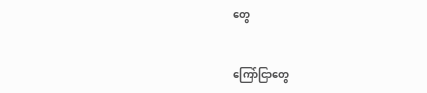တွေ


ကြော်ငြာတွေ